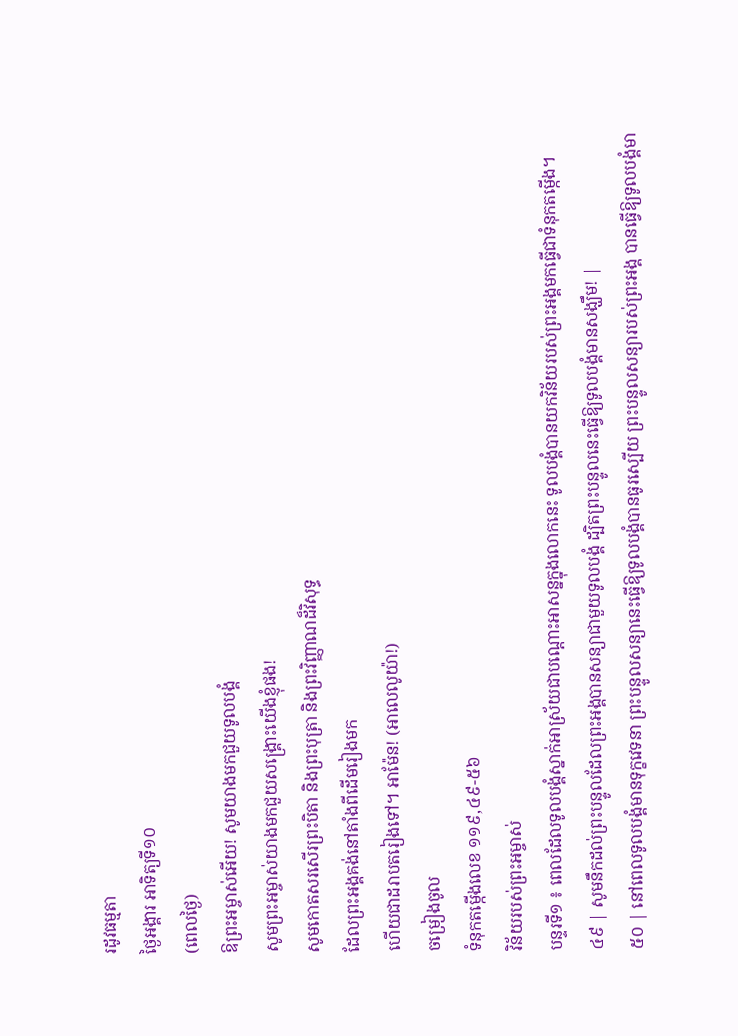រដូវធម្មតា
ថ្ងៃអង្គារ អាទិត្យទី១០
(ពេលថ្ងៃ)
ឱព្រះអម្ចាស់អើយ! សូមយាងមកជួយទូលបង្គំ
សូមព្រះអម្ចាស់យាងមកជួយសង្គ្រោះយើងខ្ញុំផង!
សូមកោតសរសើរព្រះបិតា និងព្រះបុត្រា និងព្រះវិញ្ញាណដ៏វិសុទ្ធ
ដែលព្រះអង្គគង់នៅតាំងពីដើមរៀងមក
ហើយជាដរាបតរៀងទៅ។ អាម៉ែន! (អាលេលូយ៉ា!)
ចម្រៀងចូល
ទំនុកតម្កើងលេខ ១១៩,៤៩-៥៦
វិន័យរបស់ព្រះអម្ចាស់
បន្ទរទី១ ៖ ពេលដែលទូលបង្គំស្នាក់អាស្រ័យជាបណ្តោះអាសន្នក្នុងលោកនេះ ទូលបង្គំបានយកវិន័យរបស់ព្រះអង្គមកធ្វើជាទំនុកតម្កើង។
៤៩ | សូមនឹកដល់ព្រះបន្ទូលដែលព្រះអង្គបានសន្យាជាមួយទូលបង្គំ ដ្បិតព្រះបន្ទូលនេះធ្វើឱ្យទូលបង្គំមានសង្ឃឹម! |
៥០ | នៅពេលទូលបង្គំមានទុក្ខវេទនា ព្រះបន្ទូលសន្យានេះធ្វើឱ្យទូលបង្គំបានធូរស្បើយ ព្រះបន្ទូលសន្យារបស់ព្រះអង្គ បានធ្វើឱ្យទូលបង្គំមា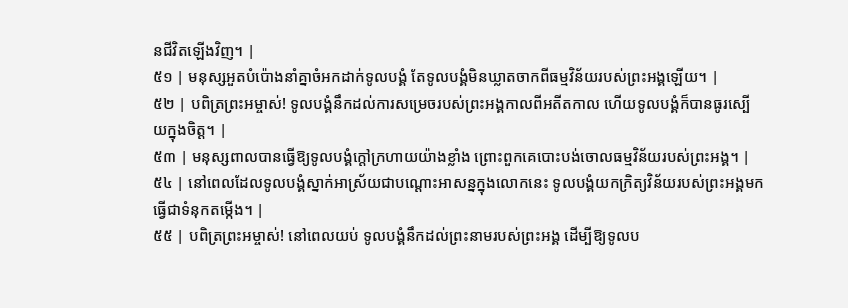នជីវិតឡើងវិញ។ |
៥១ | មនុស្សអួតបំប៉ោងនាំគ្នាចំអកដាក់ទូលបង្គំ តែទូលបង្គំមិនឃ្លាតចាកពីធម្មវិន័យរបស់ព្រះអង្គឡើយ។ |
៥២ | បពិត្រព្រះអម្ចាស់! ទូលបង្គំនឹកដល់ការសម្រេចរបស់ព្រះអង្គកាលពីអតីតកាល ហើយទូលបង្គំក៏បានធូរស្បើយក្នុងចិត្ត។ |
៥៣ | មនុស្សពាលបានធ្វើឱ្យទូលបង្គំក្តៅក្រហាយយ៉ាងខ្លាំង ព្រោះពួកគេបោះបង់ចោលធម្មវិន័យរបស់ព្រះអង្គ។ |
៥៤ | នៅពេលដែលទូលបង្គំស្នាក់អាស្រ័យជាបណ្តោះអាសន្នក្នុងលោកនេះ ទូលបង្គំយកក្រិត្យវិន័យរបស់ព្រះអង្គមកធ្វើជាទំនុកតម្កើង។ |
៥៥ | បពិត្រព្រះអម្ចាស់! នៅពេលយប់ ទូលបង្គំនឹកដល់ព្រះនាមរបស់ព្រះអង្គ ដើម្បីឱ្យទូលប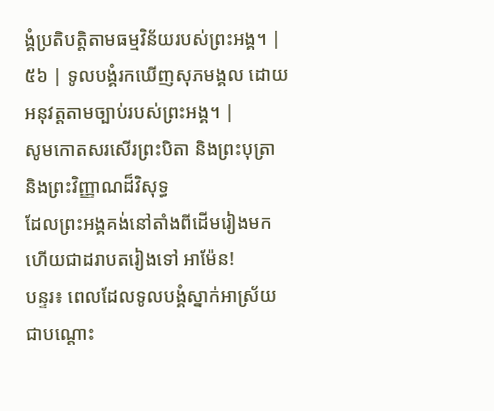ង្គំប្រតិបត្តិតាមធម្មវិន័យរបស់ព្រះអង្គ។ |
៥៦ | ទូលបង្គំរកឃើញសុភមង្គល ដោយអនុវត្តតាមច្បាប់របស់ព្រះអង្គ។ |
សូមកោតសរសើរព្រះបិតា និងព្រះបុត្រា និងព្រះវិញ្ញាណដ៏វិសុទ្ធ
ដែលព្រះអង្គគង់នៅតាំងពីដើមរៀងមក ហើយជាដរាបតរៀងទៅ អាម៉ែន!
បន្ទរ៖ ពេលដែលទូលបង្គំស្នាក់អាស្រ័យជាបណ្តោះ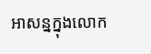អាសន្នក្នុងលោក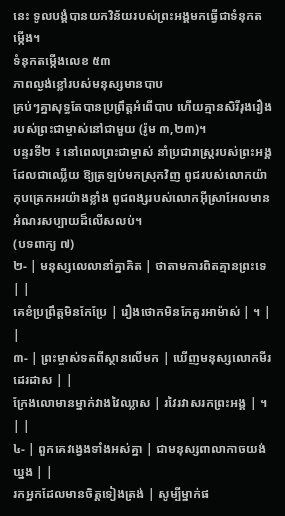នេះ ទូលបង្គំបានយកវិន័យរបស់ព្រះអង្គមកធ្វើជាទំនុកតម្កើង។
ទំនុកតម្កើងលេខ ៥៣
ភាពល្ងង់ខ្លៅរបស់មនុស្សមានបាប
គ្រប់ៗគ្នាសុទ្ធតែបានប្រព្រឹត្តអំពើបាប ហើយគ្មានសិរីរុងរឿងរបស់ព្រះជាម្ចាស់នៅជាមួយ (រ៉ូម ៣,២៣)។
បន្ទរទី២ ៖ នៅពេលព្រះជាម្ចាស់ នាំប្រជារាស្ត្ររបស់ព្រះអង្គដែលជាឈ្លើយ ឱ្យត្រឡប់មកស្រុកវិញ ពូជរបស់លោកយ៉ាកុបត្រេកអរយ៉ាងខ្លាំង ពូជពង្សរបស់លោកអ៊ីស្រាអែលមានអំណរសប្បាយដ៏លើសលប់។
(បទពាក្យ ៧)
២- | មនុស្សលេលានាំគ្នាគិត | ថាតាមការពិតគ្មានព្រះទេ | |
គេខំប្រព្រឹត្តមិនកែប្រែ | រឿងថោកមិនកែគួរអាម៉ាស់ | ។ | |
៣- | ព្រះម្ចាស់ទតពីស្ថានលើមក | ឃើញមនុស្សលោកមីរដេរដាស | |
ក្រែងលោមានម្នាក់វាងវៃឈ្លាស | រវៃរវាសរកព្រះអង្គ | ។ | |
៤- | ពួកគេវង្វេងទាំងអស់គ្នា | ជាមនុស្សពាលាកាចយង់ឃ្នង | |
រកអ្នកដែលមានចិត្តទៀងត្រង់ | សូម្បីម្នាក់ផ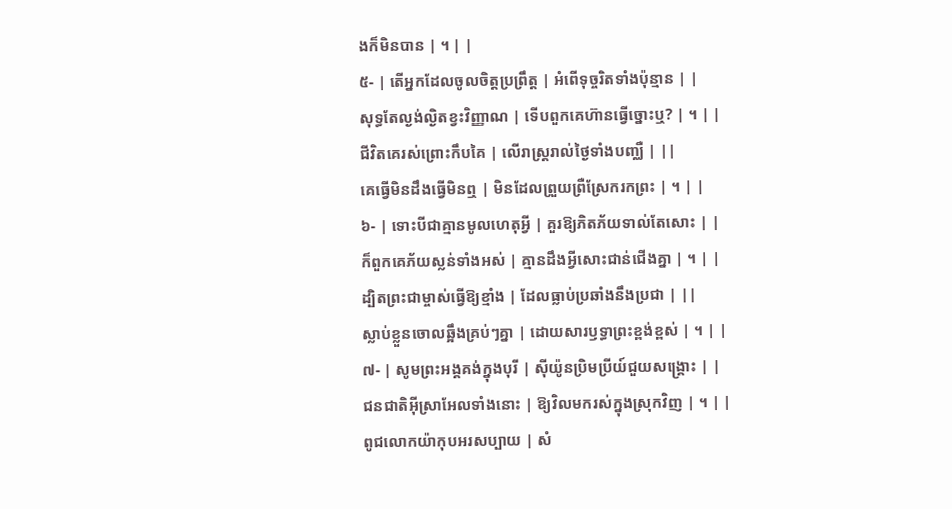ងក៏មិនបាន | ។ | |
៥- | តើអ្នកដែលចូលចិត្តប្រព្រឹត្ត | អំពើទុច្ចរិតទាំងប៉ុន្មាន | |
សុទ្ធតែល្ងង់ល្ងិតខ្វះវិញ្ញាណ | ទើបពួកគេហ៊ានធ្វើច្នោះឬ? | ។ | |
ជីវិតគេរស់ព្រោះកឹបគៃ | លើរាស្ត្ររាល់ថ្ងៃទាំងបញ្ឈឺ | ||
គេធ្វើមិនដឹងធ្វើមិនឮ | មិនដែលព្រួយព្រឺស្រែករកព្រះ | ។ | |
៦- | ទោះបីជាគ្មានមូលហេតុអ្វី | គួរឱ្យភិតភ័យទាល់តែសោះ | |
ក៏ពួកគេភ័យស្លន់ទាំងអស់ | គ្មានដឹងអ្វីសោះជាន់ជើងគ្នា | ។ | |
ដ្បិតព្រះជាម្ចាស់ធ្វើឱ្យខ្មាំង | ដែលធ្លាប់ប្រឆាំងនឹងប្រជា | ||
ស្លាប់ខ្លួនចោលឆ្អឹងគ្រប់ៗគ្នា | ដោយសារឫទ្ធាព្រះខ្ពង់ខ្ពស់ | ។ | |
៧- | សូមព្រះអង្គគង់ក្នុងបុរី | ស៊ីយ៉ូនប្រិមប្រីយ៍ជួយសង្គ្រោះ | |
ជនជាតិអ៊ីស្រាអែលទាំងនោះ | ឱ្យវិលមករស់ក្នុងស្រុកវិញ | ។ | |
ពូជលោកយ៉ាកុបអរសប្បាយ | សំ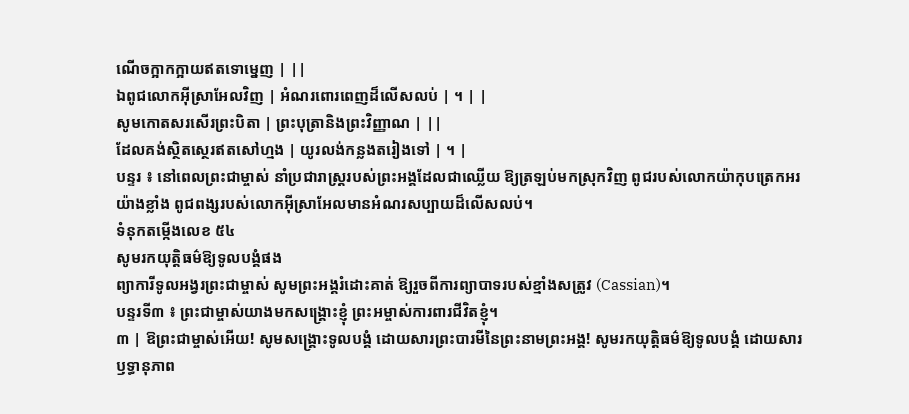ណើចក្អាកក្អាយឥតទោម្នេញ | ||
ឯពូជលោកអ៊ីស្រាអែលវិញ | អំណរពោរពេញដ៏លើសលប់ | ។ | |
សូមកោតសរសើរព្រះបិតា | ព្រះបុត្រានិងព្រះវិញ្ញាណ | ||
ដែលគង់ស្ថិតស្ថេរឥតសៅហ្មង | យូរលង់កន្លងតរៀងទៅ | ។ |
បន្ទរ ៖ នៅពេលព្រះជាម្ចាស់ នាំប្រជារាស្ត្ររបស់ព្រះអង្គដែលជាឈ្លើយ ឱ្យត្រឡប់មកស្រុកវិញ ពូជរបស់លោកយ៉ាកុបត្រេកអរយ៉ាងខ្លាំង ពូជពង្សរបស់លោកអ៊ីស្រាអែលមានអំណរសប្បាយដ៏លើសលប់។
ទំនុកតម្កើងលេខ ៥៤
សូមរកយុត្តិធម៌ឱ្យទូលបង្គំផង
ព្យាការីទូលអង្វរព្រះជាម្ចាស់ សូមព្រះអង្គរំដោះគាត់ ឱ្យរួចពីការព្យាបាទរបស់ខ្មាំងសត្រូវ (Cassian)។
បន្ទរទី៣ ៖ ព្រះជាម្ចាស់យាងមកសង្គ្រោះខ្ញុំ ព្រះអម្ចាស់ការពារជីវិតខ្ញុំ។
៣ | ឱព្រះជាម្ចាស់អើយ! សូមសង្គ្រោះទូលបង្គំ ដោយសារព្រះបារមីនៃព្រះនាមព្រះអង្គ! សូមរកយុត្តិធម៌ឱ្យទូលបង្គំ ដោយសារឫទ្ធានុភាព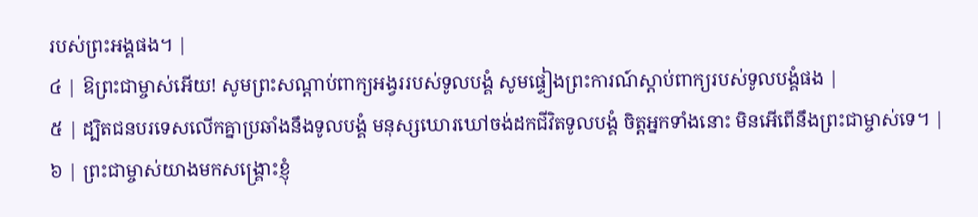របស់ព្រះអង្គផង។ |
៤ | ឱព្រះជាម្ចាស់អើយ! សូមព្រះសណ្តាប់ពាក្យអង្វររបស់ទូលបង្គំ សូមផ្ទៀងព្រះការណ៍ស្តាប់ពាក្យរបស់ទូលបង្គំផង |
៥ | ដ្បិតជនបរទេសលើកគ្នាប្រឆាំងនឹងទូលបង្គំ មនុស្សឃោរឃៅចង់ដកជីវិតទូលបង្គំ ចិត្តអ្នកទាំងនោះ មិនអើពើនឹងព្រះជាម្ចាស់ទេ។ |
៦ | ព្រះជាម្ចាស់យាងមកសង្គ្រោះខ្ញុំ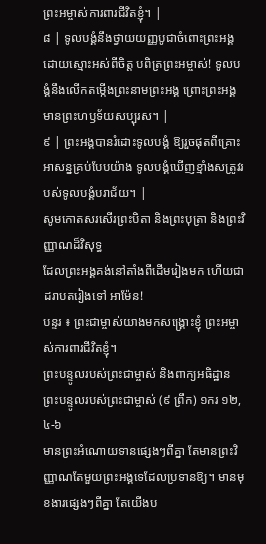ព្រះអម្ចាស់ការពារជីវិតខ្ញុំ។ |
៨ | ទូលបង្គំនឹងថ្វាយយញ្ញបូជាចំពោះព្រះអង្គ ដោយស្មោះអស់ពីចិត្ត បពិត្រព្រះអម្ចាស់! ទូលបង្គំនឹងលើកតម្កើងព្រះនាមព្រះអង្គ ព្រោះព្រះអង្គមានព្រះហឫទ័យសប្បុរស។ |
៩ | ព្រះអង្គបានរំដោះទូលបង្គំ ឱ្យរួចផុតពីគ្រោះអាសន្នគ្រប់បែបយ៉ាង ទូលបង្គំឃើញខ្មាំងសត្រូវរបស់ទូលបង្គំបរាជ័យ។ |
សូមកោតសរសើរព្រះបិតា និងព្រះបុត្រា និងព្រះវិញ្ញាណដ៏វិសុទ្ធ
ដែលព្រះអង្គគង់នៅតាំងពីដើមរៀងមក ហើយជាដរាបតរៀងទៅ អាម៉ែន!
បន្ទរ ៖ ព្រះជាម្ចាស់យាងមកសង្គ្រោះខ្ញុំ ព្រះអម្ចាស់ការពារជីវិតខ្ញុំ។
ព្រះបន្ទូលរបស់ព្រះជាម្ចាស់ និងពាក្យអធិដ្ឋាន
ព្រះបន្ទូលរបស់ព្រះជាម្ចាស់ (៩ ព្រឹក) ១ករ ១២,៤-៦
មានព្រះអំណោយទានផ្សេងៗពីគ្នា តែមានព្រះវិញ្ញាណតែមួយព្រះអង្គទេដែលប្រទានឱ្យ។ មានមុខងារផ្សេងៗពីគ្នា តែយើងប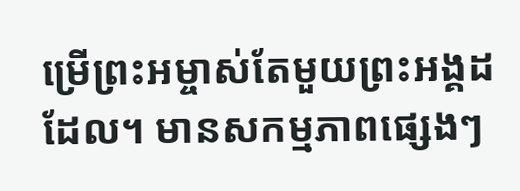ម្រើព្រះអម្ចាស់តែមួយព្រះអង្គដដែល។ មានសកម្មភាពផ្សេងៗ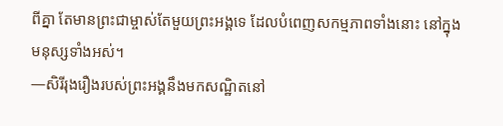ពីគ្នា តែមានព្រះជាម្ចាស់តែមួយព្រះអង្គទេ ដែលបំពេញសកម្មភាពទាំងនោះ នៅក្នុងមនុស្សទាំងអស់។
—សិរីរុងរឿងរបស់ព្រះអង្គនឹងមកសណ្ឋិតនៅ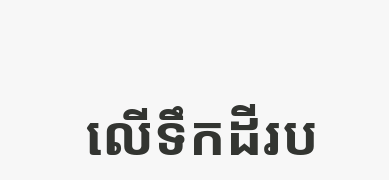លើទឹកដីរប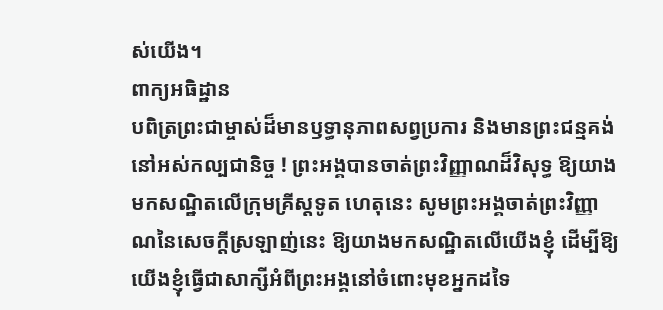ស់យើង។
ពាក្យអធិដ្ឋាន
បពិត្រព្រះជាម្ចាស់ដ៏មានឫទ្ធានុភាពសព្វប្រការ និងមានព្រះជន្មគង់នៅអស់កល្បជានិច្ច ! ព្រះអង្គបានចាត់ព្រះវិញ្ញាណដ៏វិសុទ្ធ ឱ្យយាងមកសណ្ឋិតលើក្រុមគ្រីស្តទូត ហេតុនេះ សូមព្រះអង្គចាត់ព្រះវិញ្ញាណនៃសេចក្តីស្រឡាញ់នេះ ឱ្យយាងមកសណ្ឋិតលើយើងខ្ញុំ ដើម្បីឱ្យយើងខ្ញុំធ្វើជាសាក្សីអំពីព្រះអង្គនៅចំពោះមុខអ្នកដទៃ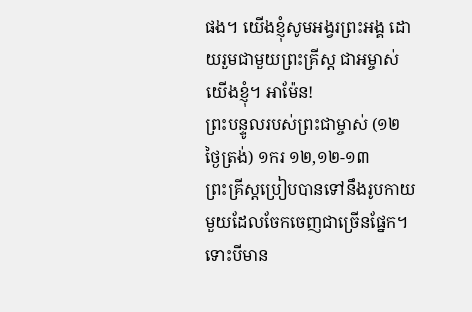ផង។ យើងខ្ញុំសូមអង្វរព្រះអង្គ ដោយរួមជាមួយព្រះគ្រីស្ត ជាអម្ចាស់យើងខ្ញុំ។ អាម៉ែន!
ព្រះបន្ទូលរបស់ព្រះជាម្ចាស់ (១២ ថ្ងៃត្រង់) ១ករ ១២,១២-១៣
ព្រះគ្រីស្តប្រៀបបានទៅនឹងរូបកាយមួយដែលចែកចេញជាច្រើនផ្នែក។ ទោះបីមាន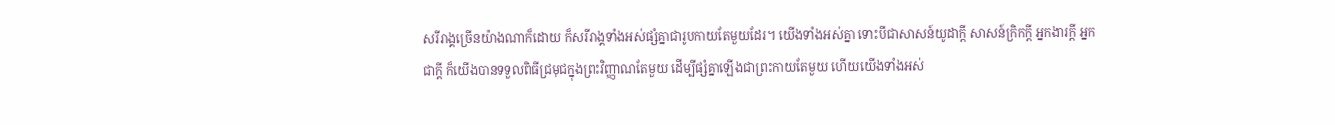សរីរាង្គច្រើនយ៉ាងណាក៏ដោយ ក៏សរីរាង្គទាំងអស់ផ្សំគ្នាជារូបកាយតែមួយដែរ។ យើងទាំងអស់គ្នា ទោះបីជាសាសន៍យូដាក្តី សាសន៍ក្រិកក្តី អ្នកងារក្តី អ្នកជាក្តី ក៏យើងបានទទួលពិធីជ្រមុជក្នុងព្រះវិញ្ញាណតែមួយ ដើម្បីផ្សំគ្នាឡើងជាព្រះកាយតែមួយ ហើយយើងទាំងអស់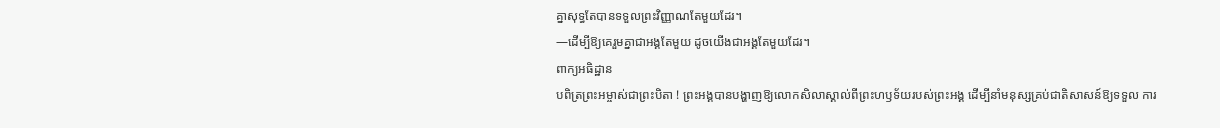គ្នាសុទ្ធតែបានទទួលព្រះវិញ្ញាណតែមួយដែរ។
—ដើម្បីឱ្យគេរួមគ្នាជាអង្គតែមួយ ដូចយើងជាអង្គតែមួយដែរ។
ពាក្យអធិដ្ឋាន
បពិត្រព្រះអម្ចាស់ជាព្រះបិតា ! ព្រះអង្គបានបង្ហាញឱ្យលោកសិលាស្គាល់ពីព្រះហឫទ័យរបស់ព្រះអង្គ ដើម្បីនាំមនុស្សគ្រប់ជាតិសាសន៍ឱ្យទទួល ការ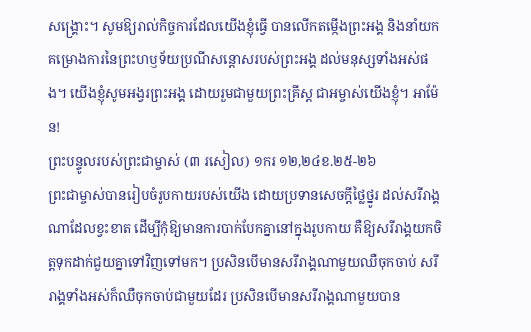សង្គ្រោះ។ សូមឱ្យរាល់កិច្ចការដែលយើងខ្ញុំធ្វើ បានលើកតម្កើងព្រះអង្គ និងនាំយកគម្រោងការនៃព្រះហឫទ័យប្រណីសន្តោសរបស់ព្រះអង្គ ដល់មនុស្សទាំងអស់ផង។ យើងខ្ញុំសូមអង្វរព្រះអង្គ ដោយរួមជាមួយព្រះគ្រីស្ត ជាអម្ចាស់យើងខ្ញុំ។ អាម៉ែន!
ព្រះបន្ទូលរបស់ព្រះជាម្ចាស់ (៣ រសៀល) ១ករ ១២,២៤ខ.២៥-២៦
ព្រះជាម្ចាស់បានរៀបចំរូបកាយរបស់យើង ដោយប្រទានសេចក្ដីថ្លៃថ្នូរ ដល់សរីរាង្គណាដែលខ្វះខាត ដើម្បីកុំឱ្យមានការបាក់បែកគ្នានៅក្នុងរូបកាយ គឺឱ្យសរីរាង្គយកចិត្តទុកដាក់ជួយគ្នាទៅវិញទៅមក។ ប្រសិនបើមានសរីរាង្គណាមួយឈឺចុកចាប់ សរីរាង្គទាំងអស់ក៏ឈឺចុកចាប់ជាមួយដែរ ប្រសិនបើមានសរីរាង្គណាមួយបាន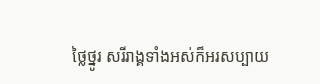ថ្លៃថ្នូរ សរីរាង្គទាំងអស់ក៏អរសប្បាយ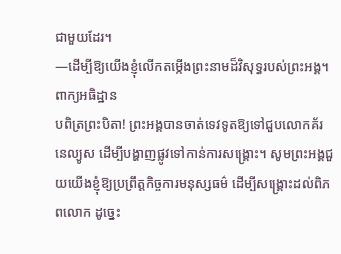ជាមួយដែរ។
—ដើម្បីឱ្យយើងខ្ញុំលើកតម្កើងព្រះនាមដ៏វិសុទ្ធរបស់ព្រះអង្គ។
ពាក្យអធិដ្ឋាន
បពិត្រព្រះបិតា! ព្រះអង្គបានចាត់ទេវទូតឱ្យទៅជួបលោកគ័រនេល្យូស ដើម្បីបង្ហាញផ្លូវទៅកាន់ការសង្រ្គោះ។ សូមព្រះអង្គជួយយើងខ្ញុំឱ្យប្រព្រឹត្តកិច្ចការមនុស្សធម៌ ដើម្បីសង្គ្រោះដល់ពិភពលោក ដូច្នេះ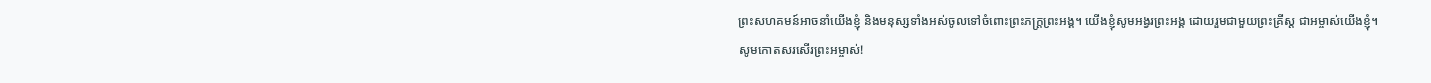ព្រះសហគមន៍អាចនាំយើងខ្ញុំ និងមនុស្សទាំងអស់ចូលទៅចំពោះព្រះភក្រ្តព្រះអង្គ។ យើងខ្ញុំសូមអង្វរព្រះអង្គ ដោយរួមជាមួយព្រះគ្រីស្ត ជាអម្ចាស់យើងខ្ញុំ។
សូមកោតសរសើរព្រះអម្ចាស់!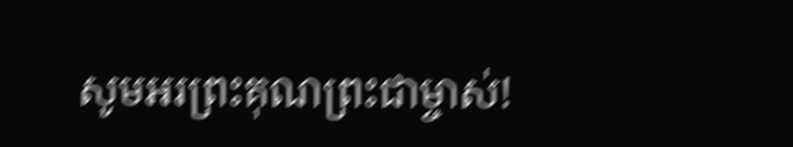សូមអរព្រះគុណព្រះជាម្ចាស់!